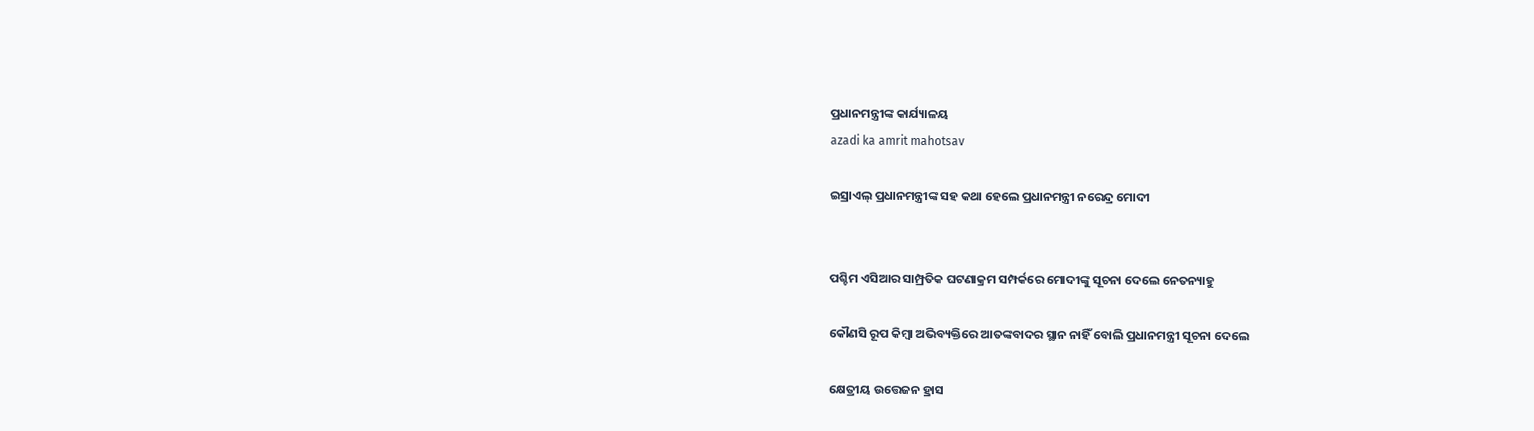ପ୍ରଧାନମନ୍ତ୍ରୀଙ୍କ କାର୍ଯ୍ୟାଳୟ
azadi ka amrit mahotsav

ଇସ୍ରାଏଲ୍ ପ୍ରଧାନମନ୍ତ୍ରୀଙ୍କ ସହ କଥା ହେଲେ ପ୍ରଧାନମନ୍ତ୍ରୀ ନରେନ୍ଦ୍ର ମୋଦୀ


ପଶ୍ଚିମ ଏସିଆର ସାମ୍ପ୍ରତିକ ଘଟଣାକ୍ରମ ସମ୍ପର୍କରେ ମୋଦୀଙ୍କୁ ସୂଚନା ଦେଲେ ନେତନ୍ୟାହୁ

କୌଣସି ରୂପ କିମ୍ବା ଅଭିବ୍ୟକ୍ତିରେ ଆତଙ୍କବାଦର ସ୍ଥାନ ନାହିଁ ବୋଲି ପ୍ରଧାନମନ୍ତ୍ରୀ ସୂଚନା ଦେଲେ

କ୍ଷେତ୍ରୀୟ ଉତ୍ତେଜନ ହ୍ରାସ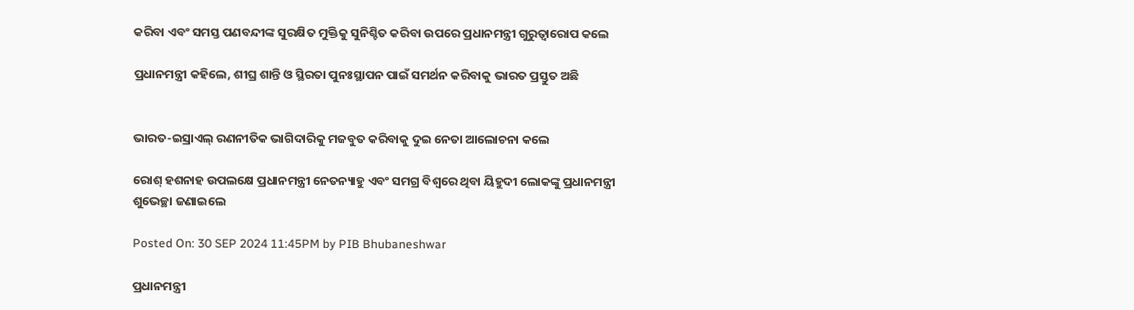କରିବା ଏବଂ ସମସ୍ତ ପଣବନ୍ଦୀଙ୍କ ସୁରକ୍ଷିତ ମୁକ୍ତିକୁ ସୁନିଶ୍ଚିତ କରିବା ଉପରେ ପ୍ରଧାନମନ୍ତ୍ରୀ ଗୁରୁତ୍ୱାରୋପ କଲେ

ପ୍ରଧାନମନ୍ତ୍ରୀ କହିଲେ, ଶୀଘ୍ର ଶାନ୍ତି ଓ ସ୍ଥିରତା ପୁନଃସ୍ଥାପନ ପାଇଁ ସମର୍ଥନ କରିବାକୁ ଭାରତ ପ୍ରସ୍ତୁତ ଅଛି


ଭାରତ-ଇସ୍ରାଏଲ୍ ରଣନୀତିକ ଭାଗିଦାରିକୁ ମଜବୁତ କରିବାକୁ ଦୁଇ ନେତା ଆଲୋଚନା କଲେ

ରୋଶ୍ ହଶନାହ ଉପଲକ୍ଷେ ପ୍ରଧାନମନ୍ତ୍ରୀ ନେତନ୍ୟାହୁ ଏବଂ ସମଗ୍ର ବିଶ୍ୱରେ ଥିବା ୟିହୁଦୀ ଲୋକଙ୍କୁ ପ୍ରଧାନମନ୍ତ୍ରୀ ଶୁଭେଚ୍ଛା ଜଣାଇଲେ

Posted On: 30 SEP 2024 11:45PM by PIB Bhubaneshwar

ପ୍ରଧାନମନ୍ତ୍ରୀ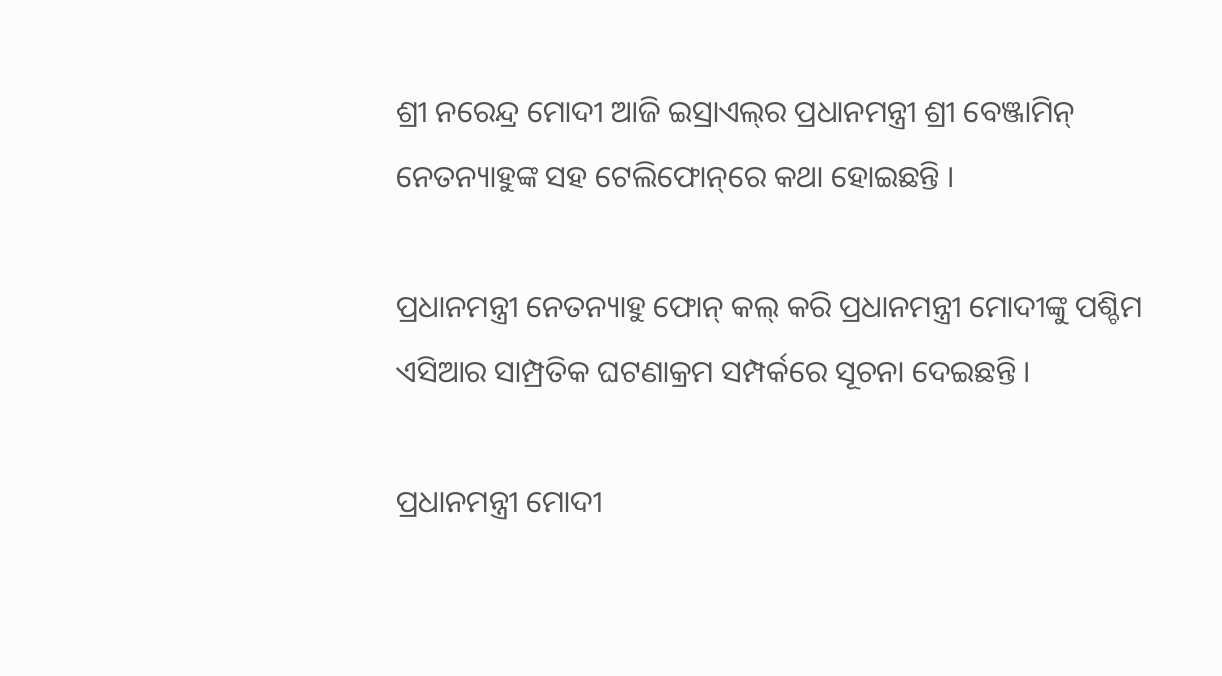ଶ୍ରୀ ନରେନ୍ଦ୍ର ମୋଦୀ ଆଜି ଇସ୍ରାଏଲ୍‌ର ପ୍ରଧାନମନ୍ତ୍ରୀ ଶ୍ରୀ ବେଞ୍ଜାମିନ୍ ନେତନ୍ୟାହୁଙ୍କ ସହ ଟେଲିଫୋନ୍‌ରେ କଥା ହୋଇଛନ୍ତି ।

ପ୍ରଧାନମନ୍ତ୍ରୀ ନେତନ୍ୟାହୁ ଫୋନ୍ କଲ୍ କରି ପ୍ରଧାନମନ୍ତ୍ରୀ ମୋଦୀଙ୍କୁ ପଶ୍ଚିମ ଏସିଆର ସାମ୍ପ୍ରତିକ ଘଟଣାକ୍ରମ ସମ୍ପର୍କରେ ସୂଚନା ଦେଇଛନ୍ତି ।

ପ୍ରଧାନମନ୍ତ୍ରୀ ମୋଦୀ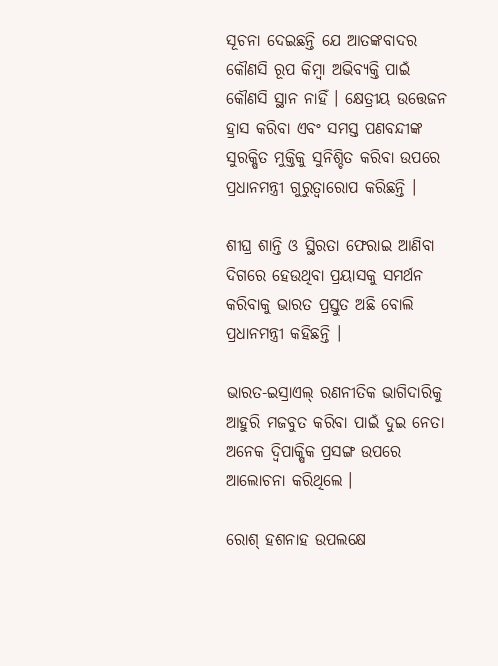ସୂଚନା ଦେଇଛନ୍ତି ଯେ ଆତଙ୍କବାଦର କୌଣସି ରୂପ କିମ୍ବା ଅଭିବ୍ୟକ୍ତି ପାଇଁ କୌଣସି ସ୍ଥାନ ନାହିଁ । କ୍ଷେତ୍ରୀୟ ଉତ୍ତେଜନ ହ୍ରାସ କରିବା ଏବଂ ସମସ୍ତ ପଣବନ୍ଦୀଙ୍କ ସୁରକ୍ଷିତ ମୁକ୍ତିକୁ ସୁନିଶ୍ଚିତ କରିବା ଉପରେ ପ୍ରଧାନମନ୍ତ୍ରୀ ଗୁରୁତ୍ୱାରୋପ କରିଛନ୍ତି ।

ଶୀଘ୍ର ଶାନ୍ତି ଓ ସ୍ଥିରତା ଫେରାଇ ଆଣିବା ଦିଗରେ ହେଉଥିବା ପ୍ରୟାସକୁ ସମର୍ଥନ କରିବାକୁ ଭାରତ ପ୍ରସ୍ତୁତ ଅଛି ବୋଲି ପ୍ରଧାନମନ୍ତ୍ରୀ କହିଛନ୍ତି ।

ଭାରତ-ଇସ୍ରାଏଲ୍ ରଣନୀତିକ ଭାଗିଦାରିକୁ ଆହୁରି ମଜବୁତ କରିବା ପାଇଁ ଦୁଇ ନେତା ଅନେକ ଦ୍ୱିପାକ୍ଷିକ ପ୍ରସଙ୍ଗ ଉପରେ ଆଲୋଚନା କରିଥିଲେ ।

ରୋଶ୍ ହଶନାହ ଉପଲକ୍ଷେ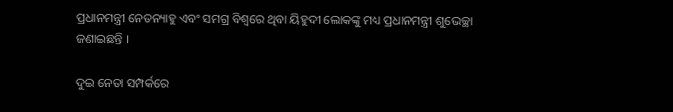ପ୍ରଧାନମନ୍ତ୍ରୀ ନେତନ୍ୟାହୁ ଏବଂ ସମଗ୍ର ବିଶ୍ୱରେ ଥିବା ୟିହୁଦୀ ଲୋକଙ୍କୁ ମଧ୍ୟ ପ୍ରଧାନମନ୍ତ୍ରୀ ଶୁଭେଚ୍ଛା ଜଣାଇଛନ୍ତି ।

ଦୁଇ ନେତା ସମ୍ପର୍କରେ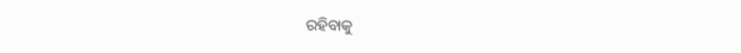ରହିବାକୁ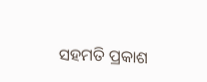ସହମତି ପ୍ରକାଶ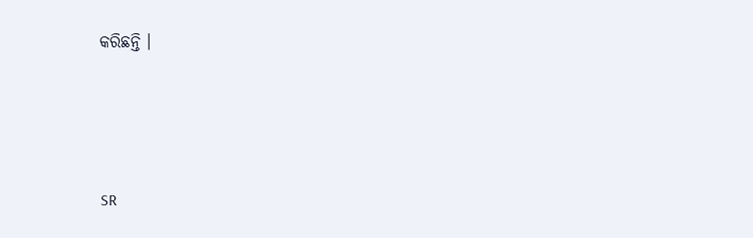କରିଛନ୍ତି ।





SR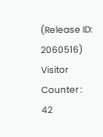(Release ID: 2060516) Visitor Counter : 42